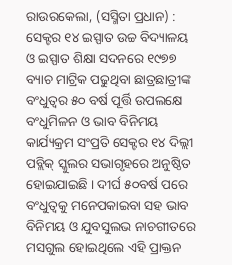ରାଉରକେଲା, (ସସ୍ମିତା ପ୍ରଧାନ) : ସେକ୍ଟର ୧୪ ଇସ୍ପାତ ଉଚ୍ଚ ବିଦ୍ୟାଳୟ ଓ ଇସ୍ପାତ ଶିକ୍ଷା ସଦନରେ ୧୯୭୭ ବ୍ୟାଚ ମାଟ୍ରିକ ପଢୁଥିବା ଛାତ୍ରଛାତ୍ରୀଙ୍କ ବଂଧୁତ୍ୱର ୫୦ ବର୍ଷ ପୂର୍ତ୍ତି ଉପଲକ୍ଷେ ବଂଧୁମିଳନ ଓ ଭାବ ବିନିମୟ କାର୍ଯ୍ୟକ୍ରମ ସଂପ୍ରତି ସେକ୍ଟର ୧୪ ଦିଲ୍ଲୀ ପବ୍ଲିକ୍ ସ୍କୁଲର ସଭାଗୃହରେ ଅନୁଷ୍ଠିତ ହୋଇଯାଇଛି । ଦୀର୍ଘ ୫୦ବର୍ଷ ପରେ ବଂଧୁତ୍ୱକୁ ମନେପକାଇବା ସହ ଭାବ ବିନିମୟ ଓ ଯୁବସୁଲଭ ନାଚଗୀତରେ ମସଗୁଲ ହୋଇଥିଲେ ଏହି ପ୍ରାକ୍ତନ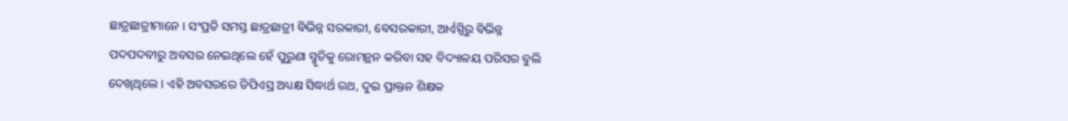ଛାତ୍ରଛାତ୍ରୀମାନେ । ସଂପ୍ରତି ସମସ୍ତ ଛାତ୍ରଛାତ୍ରୀ ବିଭିନ୍ନ ସରକାରୀ, ବେସରକାରୀ, ଆର୍ଏସ୍ପିରୁ ବିଭିନ୍ନ ପଦପଦବୀରୁ ଅବସର ନେଇଥିଲେ ହେଁ ପୁରୁଣା ସ୍ମୃତିକୁ ରୋମନ୍ଥନ କରିବା ସହ ବିଦ୍ୟାଳୟ ପରିସର ବୁଲି ଦେଖିଥିଲେ । ଏହି ଅବସରରେ ଡିପିଏସ୍ର ଅଧ୍ୟକ୍ଷ ସିଦ୍ଧାର୍ଥ ରଥ, ଦୁଇ ପ୍ରାକ୍ତନ ଶିକ୍ଷକ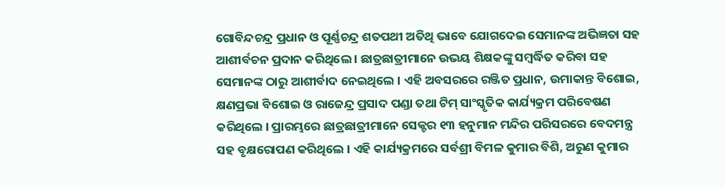ଗୋବିନ୍ଦଚନ୍ଦ୍ର ପ୍ରଧାନ ଓ ପୂର୍ଣ୍ଣଚନ୍ଦ୍ର ଶତପଥୀ ଅତିଥି ଭାବେ ଯୋଗଦେଇ ସେମାନଙ୍କ ଅଭିଜ୍ଞତା ସହ ଆଶୀର୍ବଚନ ପ୍ରଦାନ କରିଥିଲେ । ଛାତ୍ରଛାତ୍ରୀମାନେ ଉଭୟ ଶିକ୍ଷକଙ୍କୁ ସମ୍ବର୍ଦ୍ଧିତ କରିବା ସହ ସେମାନଙ୍କ ଠାରୁ ଆଶୀର୍ବାଦ ନେଇଥିଲେ । ଏହି ଅବସରରେ ରଞ୍ଜିତ ପ୍ରଧାନ, ଉମାକାନ୍ତ ବିଶୋଇ, କ୍ଷଣପ୍ରଭା ବିଶୋଇ ଓ ରାଜେନ୍ଦ୍ର ପ୍ରସାଦ ପଣ୍ଡା ତଥା ଟିମ୍ ସାଂସ୍କୃତିକ କାର୍ଯ୍ୟକ୍ରମ ପରିବେଷଣ କରିଥିଲେ । ପ୍ରାରମ୍ଭରେ ଛାତ୍ରଛାତ୍ରୀମାନେ ସେକ୍ଟର ୧୩ ହନୁମାନ ମନ୍ଦିର ପରିସରରେ ବେଦମନ୍ତ୍ର ସହ ବୃକ୍ଷରୋପଣ କରିଥିଲେ । ଏହି କାର୍ଯ୍ୟକ୍ରମରେ ସର୍ବଶ୍ରୀ ବିମଳ କୁମାର ବିଶି, ଅରୁଣ କୁମାର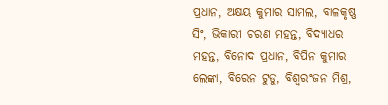ପ୍ରଧାନ, ଅକ୍ଷୟ କୁମାର ସାମଲ, ବାଳକୃଷ୍ଣ ସିଂ, ଭିକାରୀ ଚରଣ ମହନ୍ତ, ବିଦ୍ୟାଧର ମହନ୍ତ, ବିନୋଦ ପ୍ରଧାନ, ବିପିନ କୁମାର ଲେଙ୍କା, ବିରେନ ଟୁଡୁ, ବିଶ୍ୱରଂଜନ ମିଶ୍ର,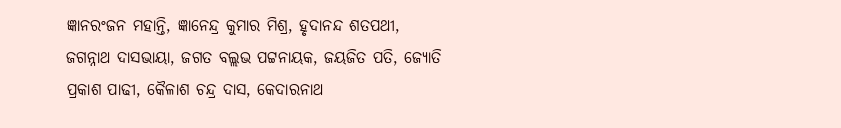ଜ୍ଞାନରଂଜନ ମହାନ୍ତି, ଜ୍ଞାନେନ୍ଦ୍ର କୁମାର ମିଶ୍ର, ହୃଦାନନ୍ଦ ଶତପଥୀ, ଜଗନ୍ନାଥ ଦାସଭାୟା, ଜଗତ ବଲ୍ଲଭ ପଟ୍ଟନାୟକ, ଜୟଜିତ ପତି, ଜ୍ୟୋତି ପ୍ରକାଶ ପାଢୀ, କୈଳାଶ ଚନ୍ଦ୍ର ଦାସ, କେଦାରନାଥ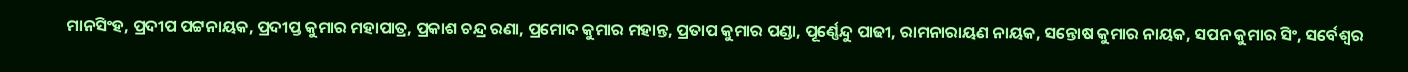ମାନସିଂହ, ପ୍ରଦୀପ ପଟ୍ଟନାୟକ, ପ୍ରଦୀପ୍ତ କୁମାର ମହାପାତ୍ର, ପ୍ରକାଶ ଚନ୍ଦ୍ର ରଣା, ପ୍ରମୋଦ କୁମାର ମହାନ୍ତ, ପ୍ରତାପ କୁମାର ପଣ୍ଡା, ପୂର୍ଣ୍ଣେନ୍ଦୁ ପାଢୀ, ରାମନାରାୟଣ ନାୟକ, ସନ୍ତୋଷ କୁମାର ନାୟକ, ସପନ କୁମାର ସିଂ, ସର୍ବେଶ୍ୱର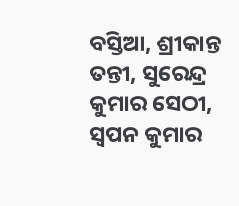ବସ୍ତିଆ, ଶ୍ରୀକାନ୍ତ ତନ୍ତୀ, ସୁରେନ୍ଦ୍ର କୁମାର ସେଠୀ, ସ୍ୱପନ କୁମାର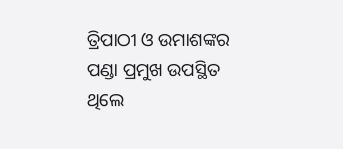ତ୍ରିପାଠୀ ଓ ଉମାଶଙ୍କର ପଣ୍ଡା ପ୍ରମୁଖ ଉପସ୍ଥିତ ଥିଲେ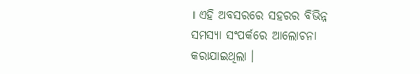। ଏହି ଅବସରରେ ସହରର ବିଭିନ୍ନ ସମସ୍ୟା ସଂପର୍କରେ ଆଲୋଚନା କରାଯାଇଥିଲା ।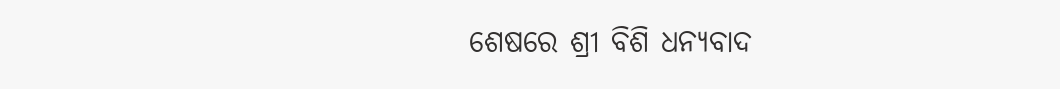ଶେଷରେ ଶ୍ରୀ ବିଶି ଧନ୍ୟବାଦ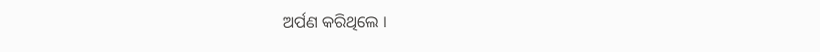ଅର୍ପଣ କରିଥିଲେ ।